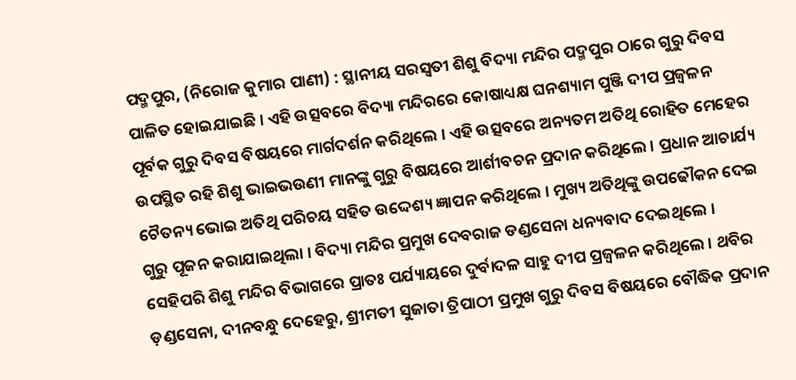ପଦ୍ମପୁର, (ନିରୋଜ କୁମାର ପାଣୀ) : ସ୍ଥାନୀୟ ସରସ୍ୱତୀ ଶିଶୁ ବିଦ୍ୟା ମନ୍ଦିର ପଦ୍ମପୁର ଠାରେ ଗୁରୁ ଦିବସ ପାଳିତ ହୋଇଯାଇଛି । ଏହି ଉତ୍ସବରେ ବିଦ୍ୟା ମନ୍ଦିରରେ କୋଷାଧ୍ୟକ୍ଷ ଘନଶ୍ୟାମ ପୁଞ୍ଜି ଦୀପ ପ୍ରଜ୍ୱଳନ ପୂର୍ବକ ଗୁରୁ ଦିବସ ବିଷୟରେ ମାର୍ଗଦର୍ଶନ କରିଥିଲେ । ଏହି ଉତ୍ସବରେ ଅନ୍ୟତମ ଅତିଥି ରୋହିତ ମେହେର ଉପସ୍ଥିତ ରହି ଶିଶୁ ଭାଇଭଉଣୀ ମାନଙ୍କୁ ଗୁରୁ ବିଷୟରେ ଆର୍ଶୀବଚନ ପ୍ରଦାନ କରିଥିଲେ । ପ୍ରଧାନ ଆଚାର୍ଯ୍ୟ ଚୈତନ୍ୟ ଭୋଇ ଅତିଥି ପରିଚୟ ସହିତ ଉଦ୍ଦେଶ୍ୟ ଜ୍ଞାପନ କରିଥିଲେ । ମୁଖ୍ୟ ଅତିଥିଙ୍କୁ ଉପଢୌକନ ଦେଇ ଗୁରୁ ପୂଜନ କରାଯାଇଥିଲା । ବିଦ୍ୟା ମନ୍ଦିର ପ୍ରମୁଖ ଦେବରାଜ ଡଣ୍ଡସେନା ଧନ୍ୟବାଦ ଦେଇଥିଲେ । ସେହିପରି ଶିଶୁ ମନ୍ଦିର ବିଭାଗରେ ପ୍ରାତଃ ପର୍ଯ୍ୟାୟରେ ଦୁର୍ବାଦଳ ସାହୁ ଦୀପ ପ୍ରଜ୍ୱଳନ କରିଥିଲେ । ଥବିର ଡ଼ଣ୍ଡସେନା, ଦୀନବନ୍ଧୁ ଦେହେରୁ, ଶ୍ରୀମତୀ ସୁଜାତା ତ୍ରିପାଠୀ ପ୍ରମୁଖ ଗୁରୁ ଦିବସ ବିଷୟରେ ବୌଦ୍ଧିକ ପ୍ରଦାନ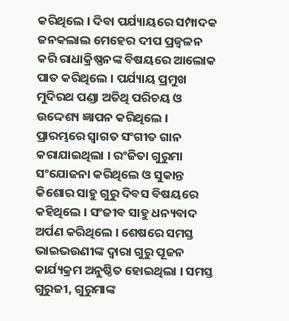କରିଥିଲେ । ଦିବା ପର୍ଯ୍ୟାୟରେ ସମ୍ପାଦକ ଜନକଲାଲ ମେହେର ଦୀପ ପ୍ରଜ୍ୱଳନ କରି ରାଧାକ୍ରିଷ୍ଣନଙ୍କ ବିଷୟରେ ଆଲୋକ ପାତ କରିଥିଲେ । ପର୍ଯ୍ୟାୟ ପ୍ରମୁଖ ମୁଦିରଥ ପଣ୍ଡା ଅତିଥି ପରିଚୟ ଓ ଉଦ୍ଦେଶ୍ୟ ଜ୍ଞାପନ କରିଥିଲେ । ପ୍ରାରମ୍ଭରେ ସ୍ୱାଗତ ସଂଗୀତ ଗାନ କରାଯାଇଥିଲା । ରଂଜିତା ଗୁରୁମା ସଂଯୋଜନା କରିଥିଲେ ଓ ସୁକାନ୍ତ କିଶୋର ସାହୁ ଗୁରୁ ଦିବସ ବିଷୟରେ କହିଥିଲେ । ସଂଜୀବ ସାହୁ ଧନ୍ୟବାଦ ଅର୍ପଣ କରିଥିଲେ । ଶେଷରେ ସମସ୍ତ ଭାଇଭଉଣୀଙ୍କ ଦ୍ୱାରା ଗୁରୁ ପୂଜନ କାର୍ଯ୍ୟକ୍ରମ ଅନୁଷ୍ଠିତ ହୋଇଥିଲା । ସମସ୍ତ ଗୁରୁଜୀ, ଗୁରୁମାଙ୍କ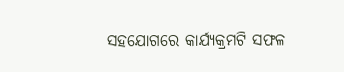ସହଯୋଗରେ କାର୍ଯ୍ୟକ୍ରମଟି ସଫଳ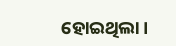ହୋଇଥିଲା ।